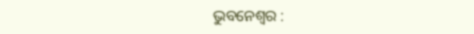ଭୁବନେଶ୍ୱର :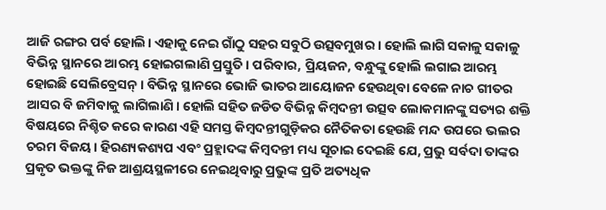ଆଜି ରଙ୍ଗର ପର୍ବ ହୋଲି। ଏହାକୁ ନେଇ ଗାଁଠୁ ସହର ସବୁଠି ଉତ୍ସବମୁଖର । ହୋଲି ଲାଗି ସକାଳୁ ସକାଳୁ ବିଭିନ୍ନ ସ୍ଥାନରେ ଆରମ୍ଭ ହୋଇଗଲାଣି ପ୍ରସ୍ତୁତି। ପରିବାର, ପ୍ରିୟଜନ, ବନ୍ଧୁଙ୍କୁ ହୋଲି ଲଗାଇ ଆରମ୍ଭ ହୋଇଛି ସେଲିବ୍ରେସନ୍ । ବିଭିନ୍ନ ସ୍ଥାନରେ ଭୋଜି ଭାତର ଆୟୋଜନ ହେଉଥିବା ବେଳେ ନାଚ ଗୀତର ଆସର ବି ଜମିବାକୁ ଲାଗିଲାଣି। ହୋଲି ସହିତ ଜଡିତ ବିଭିନ୍ନ କିମ୍ବଦନ୍ତୀ ଉତ୍ସବ ଲୋକମାନଙ୍କୁ ସତ୍ୟର ଶକ୍ତି ବିଷୟରେ ନିଶ୍ଚିତ କରେ କାରଣ ଏହି ସମସ୍ତ କିମ୍ବଦନ୍ତୀଗୁଡ଼ିକର ନୈତିକତା ହେଉଛି ମନ୍ଦ ଉପରେ ଭଲର ଚରମ ବିଜୟ। ହିରଣ୍ୟକଶ୍ୟପ ଏବଂ ପ୍ରହ୍ଲାଦଙ୍କ କିମ୍ବଦନ୍ତୀ ମଧ୍ୟ ସୂଚାଇ ଦେଇଛି ଯେ, ପ୍ରଭୁ ସର୍ବଦା ତାଙ୍କର ପ୍ରକୃତ ଭକ୍ତଙ୍କୁ ନିଜ ଆଶ୍ରୟସ୍ଥଳୀରେ ନେଇଥିବାରୁ ପ୍ରଭୁଙ୍କ ପ୍ରତି ଅତ୍ୟଧିକ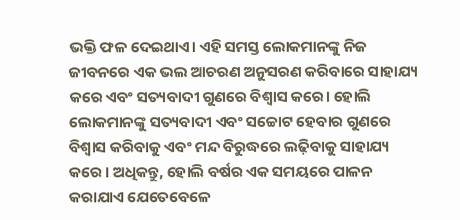ଭକ୍ତି ଫଳ ଦେଇଥାଏ। ଏହି ସମସ୍ତ ଲୋକମାନଙ୍କୁ ନିଜ ଜୀବନରେ ଏକ ଭଲ ଆଚରଣ ଅନୁସରଣ କରିବାରେ ସାହାଯ୍ୟ କରେ ଏବଂ ସତ୍ୟବାଦୀ ଗୁଣରେ ବିଶ୍ୱାସ କରେ। ହୋଲି ଲୋକମାନଙ୍କୁ ସତ୍ୟବାଦୀ ଏବଂ ସଚ୍ଚୋଟ ହେବାର ଗୁଣରେ ବିଶ୍ୱାସ କରିବାକୁ ଏବଂ ମନ୍ଦ ବିରୁଦ୍ଧରେ ଲଢ଼ିବାକୁ ସାହାଯ୍ୟ କରେ । ଅଧିକନ୍ତୁ, ହୋଲି ବର୍ଷର ଏକ ସମୟରେ ପାଳନ କରାଯାଏ ଯେତେବେଳେ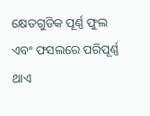କ୍ଷେତଗୁଡିକ ପୂର୍ଣ୍ଣ ଫୁଲ ଏବଂ ଫସଲରେ ପରିପୂର୍ଣ୍ଣ ଥାଏ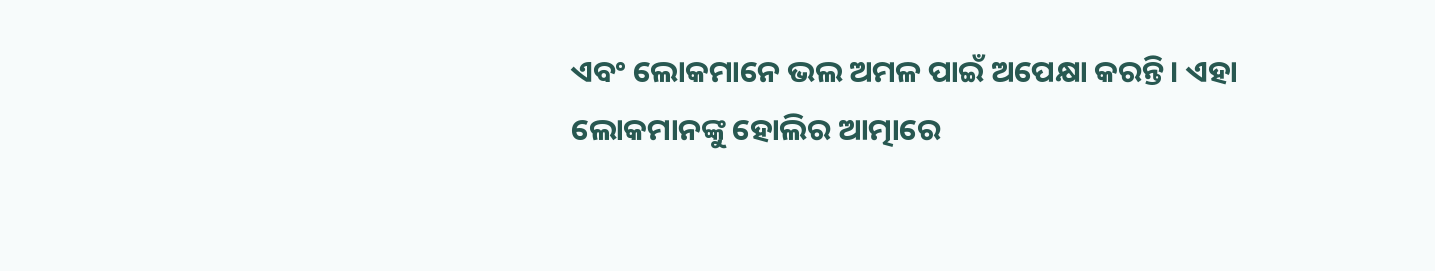ଏବଂ ଲୋକମାନେ ଭଲ ଅମଳ ପାଇଁ ଅପେକ୍ଷା କରନ୍ତି। ଏହା ଲୋକମାନଙ୍କୁ ହୋଲିର ଆତ୍ମାରେ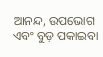ଆନନ୍ଦ, ଉପଭୋଗ ଏବଂ ବୁଡ଼ ପକାଇବା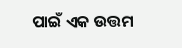ପାଇଁ ଏକ ଉତ୍ତମ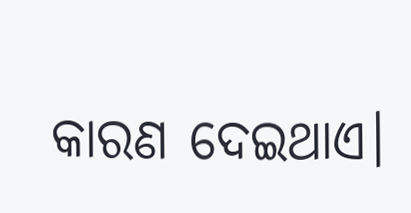କାରଣ ଦେଇଥାଏ।